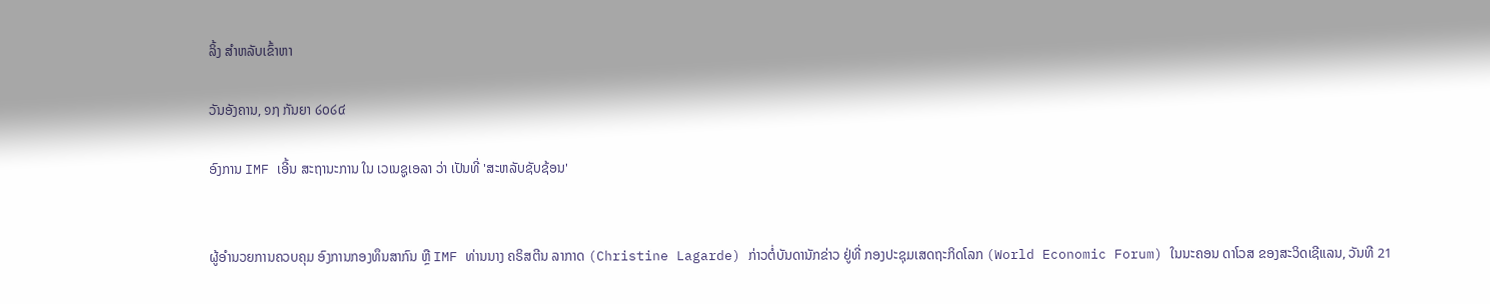ລິ້ງ ສຳຫລັບເຂົ້າຫາ

ວັນອັງຄານ, ໑໗ ກັນຍາ ໒໐໒໔

ອົງການ IMF ເອີ້ນ ສະຖານະການ ໃນ ເວເນຊູເອລາ ວ່າ ເປັນທີ່ 'ສະຫລັບຊັບຊ້ອນ'


ຜູ້ອຳນວຍການຄວບຄຸມ ອົງການກອງທຶນສາກົນ ຫຼື IMF ທ່ານນາງ ຄຣິສຕີນ ລາກາດ (Christine Lagarde) ກ່າວຕໍ່ບັນດານັກຂ່າວ ຢູ່ທີ່ ກອງປະຊຸມເສດຖະກິດໂລກ (World Economic Forum) ໃນນະຄອນ ດາໂວສ ຂອງສະວິດເຊີແລນ, ວັນທີ 21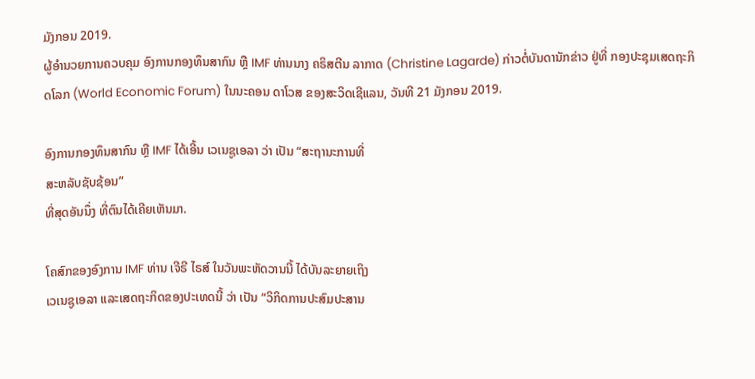ມັງກອນ 2019.
ຜູ້ອຳນວຍການຄວບຄຸມ ອົງການກອງທຶນສາກົນ ຫຼື IMF ທ່ານນາງ ຄຣິສຕີນ ລາກາດ (Christine Lagarde) ກ່າວຕໍ່ບັນດານັກຂ່າວ ຢູ່ທີ່ ກອງປະຊຸມເສດຖະກິດໂລກ (World Economic Forum) ໃນນະຄອນ ດາໂວສ ຂອງສະວິດເຊີແລນ, ວັນທີ 21 ມັງກອນ 2019.

ອົງການກອງທຶນສາກົນ ຫຼື IMF ໄດ້ເອີ້ນ ເວເນຊູເອລາ ວ່າ ເປັນ “ສະຖານະການທີ່
ສະຫລັບຊັບຊ້ອນ”
ທີ່ສຸດອັນນຶ່ງ ທີ່ຕົນໄດ້ເຄີຍເຫັນມາ.

ໂຄສົກຂອງອົງການ IMF ທ່ານ ເຈີຣີ ໄຣສ໌ ໃນວັນພະຫັດວານນີ້ ໄດ້ບັນລະຍາຍເຖິງ
ເວເນຊູເອລາ ແລະເສດຖະກິດຂອງປະເທດນີ້ ວ່າ ເປັນ “ວິກິດການປະສົມປະສານ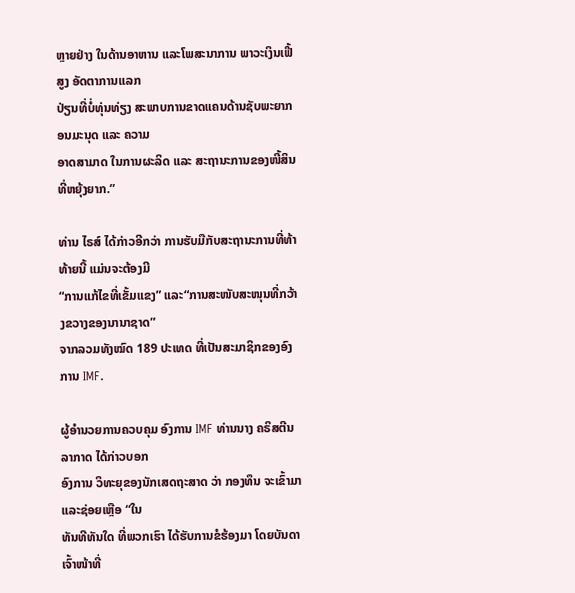ຫຼາຍຢ່າງ ໃນດ້ານອາຫານ ແລະໂພສະນາການ ພາວະເງິນເຟີ້ສູງ ອັດຕາການແລກ
ປ່ຽນທີ່ບໍ່ທຸ່ນທ່ຽງ ສະພາບການຂາດແຄນດ້ານຊັບພະຍາກອນມະນຸດ ແລະ ຄວາມ
ອາດສາມາດ ໃນການຜະລິດ ແລະ ສະຖານະການຂອງໜີ້ສິນທີ່ຫຍຸ້ງຍາກ.”

ທ່ານ ໄຣສ໌ ໄດ້ກ່າວອີກວ່າ ການຮັບມືກັບສະຖານະການທີ່ທ້າທ້າຍນີ້ ແມ່ນຈະຕ້ອງມີ
“ການແກ້ໄຂທີ່ເຂັ້ມແຂງ” ແລະ“ການສະໜັບສະໜຸນທີ່ກວ້າງຂວາງຂອງນານາຊາດ”
ຈາກລວມທັງໝົດ 189 ປະເທດ ທີ່ເປັນສະມາຊິກຂອງອົງການ IMF.

ຜູ້ອຳນວຍການຄວບຄຸມ ອົງການ IMF ທ່ານນາງ ຄຣິສຕີນ ລາກາດ ໄດ້ກ່າວບອກ
ອົງການ ວິທະຍຸຂອງນັກເສດຖະສາດ ວ່າ ກອງທຶນ ຈະເຂົ້າມາ ແລະຊ່ອຍເຫຼືອ “ໃນ
ທັນທີທັນໃດ ທີ່ພວກເຮົາ ໄດ້ຮັບການຂໍຮ້ອງມາ ໂດຍບັນດາເຈົ້າໜ້າທີ່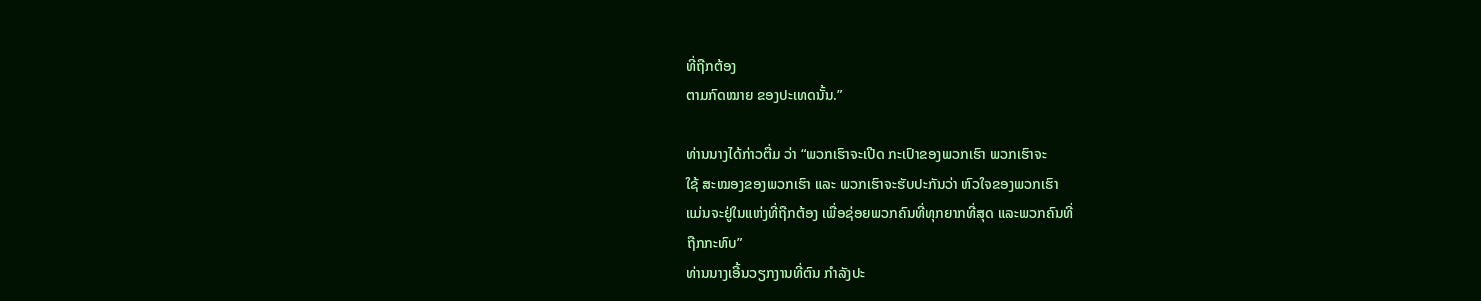ທີ່ຖືກຕ້ອງ
ຕາມກົດໝາຍ ຂອງປະເທດນັ້ນ.”

ທ່ານນາງໄດ້ກ່າວຕື່ມ ວ່າ “ພວກເຮົາຈະເປີດ ກະເປົາຂອງພວກເຮົາ ພວກເຮົາຈະ
ໃຊ້ ສະໝອງຂອງພວກເຮົາ ແລະ ພວກເຮົາຈະຮັບປະກັນວ່າ ຫົວໃຈຂອງພວກເຮົາ
ແມ່ນຈະຢູ່ໃນແຫ່ງທີ່ຖືກຕ້ອງ ເພື່ອຊ່ອຍພວກຄົນທີ່ທຸກຍາກທີ່ສຸດ ແລະພວກຄົນທີ່
ຖືກກະທົບ”
ທ່ານນາງເອີ້ນວຽກງານທີ່ຕົນ ກຳລັງປະ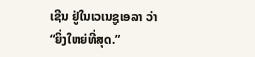ເຊີນ ຢູ່ໃນເວເນຊູເອລາ ວ່າ
“ຍິ່ງໃຫຍ່ທີ່ສຸດ.”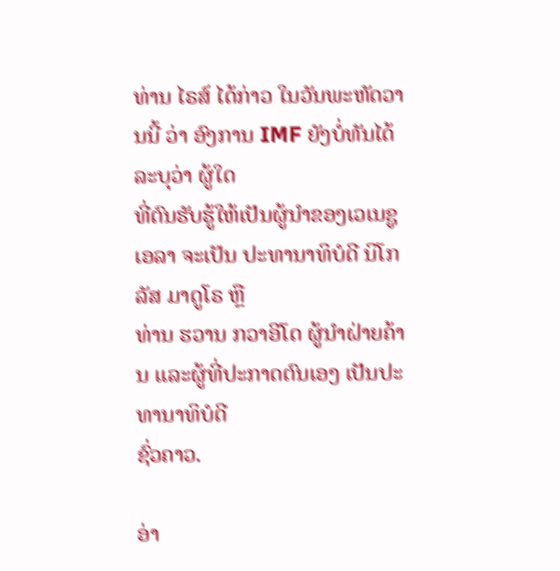ທ່ານ ໄຣສ໌ ໄດ້ກ່າວ ໃນວັນພະຫັດວານນີ້ ວ່າ ອົງການ IMF ຍັງບໍ່ທັນໄດ້ລະບຸວ່າ ຜູ້ໃດ
ທີ່ຕົນຮັບຮູ້ໃຫ້ເປັນຜູ້ນຳຂອງເວເນຊູເອລາ ຈະເປັນ ປະທານາທິບໍດີ ນິໂກລັສ ມາດູໂຣ ຫຼື
ທ່ານ ຮວານ ກວາອີໂດ ຜູ້ນຳຝ່າຍຄ້ານ ແລະຜູ້ທີ່ປະກາດຕົນເອງ ເປັນປະທານາທິບໍດີ
ຊົ່ວຄາວ.

ອ່າ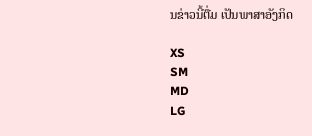ນຂ່າວນີ້ຕື່ມ ເປັນພາສາອັງກິດ

XS
SM
MD
LG